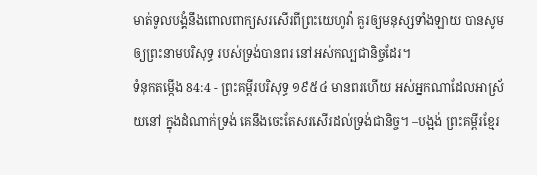មាត់ទូលបង្គំនឹងពោលពាក្យសរសើរពីព្រះយេហូវ៉ា គួរឲ្យមនុស្សទាំងឡាយ បានសូមឲ្យព្រះនាមបរិសុទ្ធ របស់ទ្រង់បានពរ នៅអស់កល្បជានិច្ចដែរ។
ទំនុកតម្កើង 84:4 - ព្រះគម្ពីរបរិសុទ្ធ ១៩៥៤ មានពរហើយ អស់អ្នកណាដែលអាស្រ័យនៅ ក្នុងដំណាក់ទ្រង់ គេនឹងចេះតែសរសើរដល់ទ្រង់ជានិច្ច។ –បង្អង់ ព្រះគម្ពីរខ្មែរ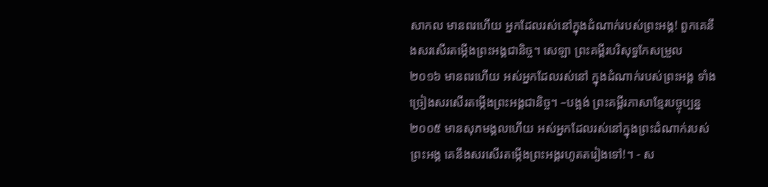សាកល មានពរហើយ អ្នកដែលរស់នៅក្នុងដំណាក់របស់ព្រះអង្គ! ពួកគេនឹងសរសើរតម្កើងព្រះអង្គជានិច្ច។ សេឡា ព្រះគម្ពីរបរិសុទ្ធកែសម្រួល ២០១៦ មានពរហើយ អស់អ្នកដែលរស់នៅ ក្នុងដំណាក់របស់ព្រះអង្គ ទាំងច្រៀងសរសើរតម្កើងព្រះអង្គជានិច្ច។ –បង្អង់ ព្រះគម្ពីរភាសាខ្មែរបច្ចុប្បន្ន ២០០៥ មានសុភមង្គលហើយ អស់អ្នកដែលរស់នៅក្នុងព្រះដំណាក់របស់ព្រះអង្គ គេនឹងសរសើរតម្កើងព្រះអង្គរហូតតរៀងទៅ!។ - ស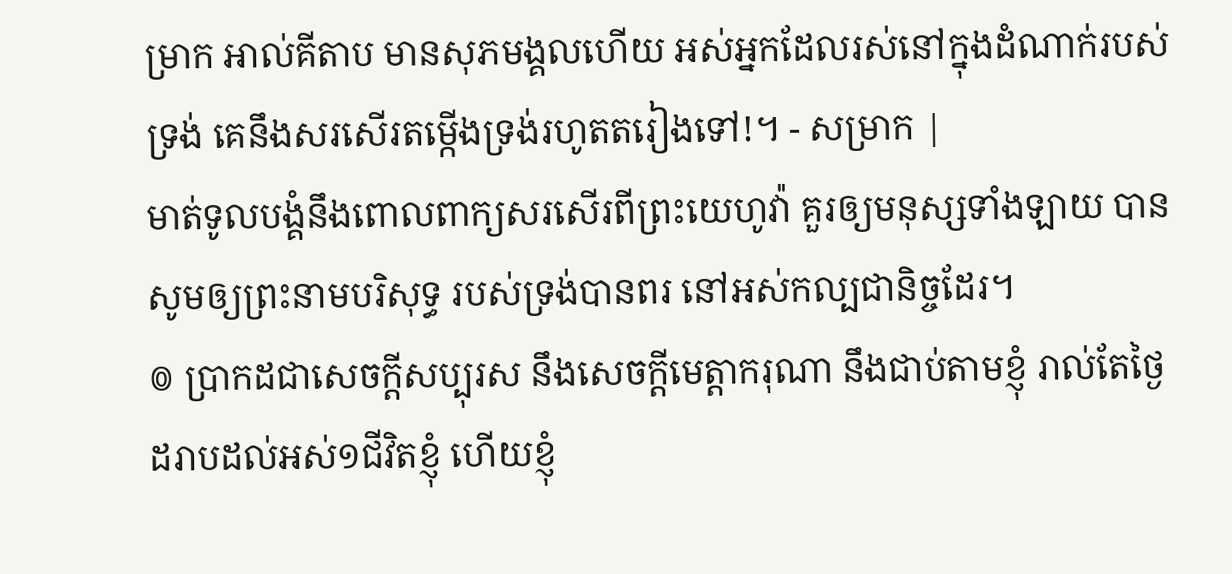ម្រាក អាល់គីតាប មានសុភមង្គលហើយ អស់អ្នកដែលរស់នៅក្នុងដំណាក់របស់ទ្រង់ គេនឹងសរសើរតម្កើងទ្រង់រហូតតរៀងទៅ!។ - សម្រាក |
មាត់ទូលបង្គំនឹងពោលពាក្យសរសើរពីព្រះយេហូវ៉ា គួរឲ្យមនុស្សទាំងឡាយ បានសូមឲ្យព្រះនាមបរិសុទ្ធ របស់ទ្រង់បានពរ នៅអស់កល្បជានិច្ចដែរ។
៙ ប្រាកដជាសេចក្ដីសប្បុរស នឹងសេចក្ដីមេត្តាករុណា នឹងជាប់តាមខ្ញុំ រាល់តែថ្ងៃ ដរាបដល់អស់១ជីវិតខ្ញុំ ហើយខ្ញុំ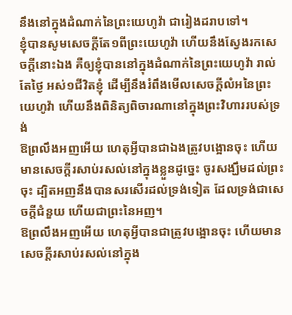នឹងនៅក្នុងដំណាក់នៃព្រះយេហូវ៉ា ជារៀងដរាបទៅ។
ខ្ញុំបានសូមសេចក្ដីតែ១ពីព្រះយេហូវ៉ា ហើយនឹងស្វែងរកសេចក្ដីនោះឯង គឺឲ្យខ្ញុំបាននៅក្នុងដំណាក់នៃព្រះយេហូវ៉ា រាល់តែថ្ងៃ អស់១ជីវិតខ្ញុំ ដើម្បីនឹងរំពឹងមើលសេចក្ដីលំអនៃព្រះយេហូវ៉ា ហើយនឹងពិនិត្យពិចារណានៅក្នុងព្រះវិហាររបស់ទ្រង់
ឱព្រលឹងអញអើយ ហេតុអ្វីបានជាឯងត្រូវបង្អោនចុះ ហើយមានសេចក្ដីរសាប់រសល់នៅក្នុងខ្លួនដូច្នេះ ចូរសង្ឃឹមដល់ព្រះចុះ ដ្បិតអញនឹងបានសរសើរដល់ទ្រង់ទៀត ដែលទ្រង់ជាសេចក្ដីជំនួយ ហើយជាព្រះនៃអញ។
ឱព្រលឹងអញអើយ ហេតុអ្វីបានជាត្រូវបង្អោនចុះ ហើយមានសេចក្ដីរសាប់រសល់នៅក្នុង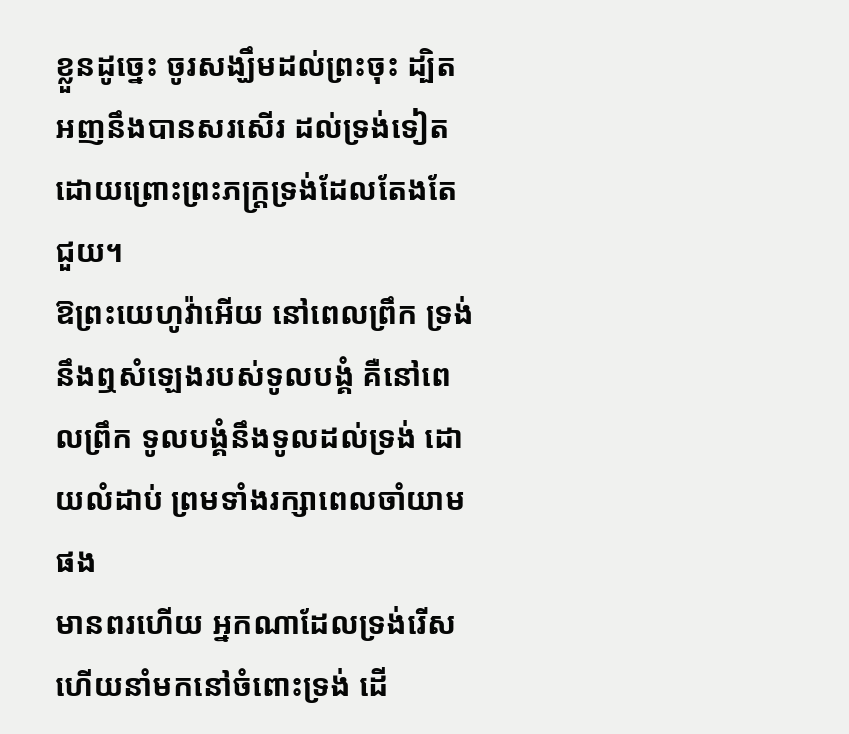ខ្លួនដូច្នេះ ចូរសង្ឃឹមដល់ព្រះចុះ ដ្បិតអញនឹងបានសរសើរ ដល់ទ្រង់ទៀត ដោយព្រោះព្រះភក្ត្រទ្រង់ដែលតែងតែជួយ។
ឱព្រះយេហូវ៉ាអើយ នៅពេលព្រឹក ទ្រង់នឹងឮសំឡេងរបស់ទូលបង្គំ គឺនៅពេលព្រឹក ទូលបង្គំនឹងទូលដល់ទ្រង់ ដោយលំដាប់ ព្រមទាំងរក្សាពេលចាំយាមផង
មានពរហើយ អ្នកណាដែលទ្រង់រើស ហើយនាំមកនៅចំពោះទ្រង់ ដើ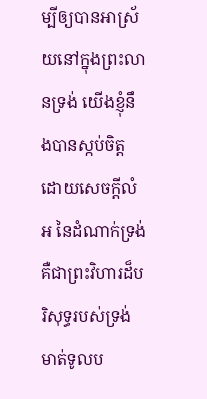ម្បីឲ្យបានអាស្រ័យនៅក្នុងព្រះលានទ្រង់ យើងខ្ញុំនឹងបានស្កប់ចិត្តដោយសេចក្ដីលំអ នៃដំណាក់ទ្រង់ គឺជាព្រះវិហារដ៏បរិសុទ្ធរបស់ទ្រង់
មាត់ទូលប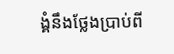ង្គំនឹងថ្លែងប្រាប់ពី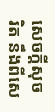សេចក្ដីសុចរិត នឹងពីសេ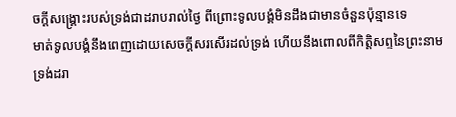ចក្ដីសង្គ្រោះរបស់ទ្រង់ជាដរាបរាល់ថ្ងៃ ពីព្រោះទូលបង្គំមិនដឹងជាមានចំនួនប៉ុន្មានទេ
មាត់ទូលបង្គំនឹងពេញដោយសេចក្ដីសរសើរដល់ទ្រង់ ហើយនឹងពោលពីកិត្តិសព្ទនៃព្រះនាមទ្រង់ដរា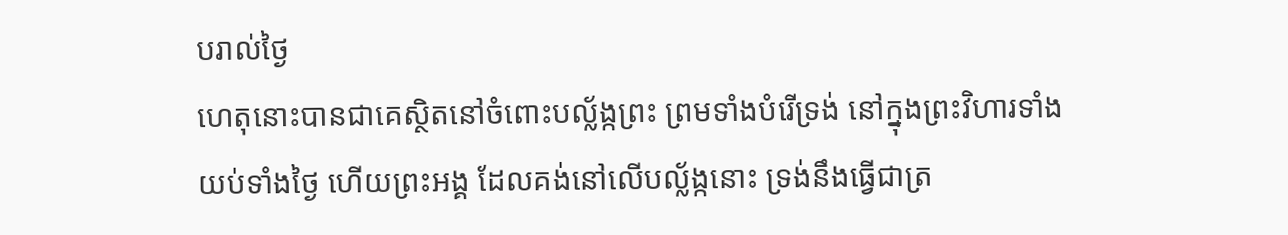បរាល់ថ្ងៃ
ហេតុនោះបានជាគេស្ថិតនៅចំពោះបល្ល័ង្កព្រះ ព្រមទាំងបំរើទ្រង់ នៅក្នុងព្រះវិហារទាំងយប់ទាំងថ្ងៃ ហើយព្រះអង្គ ដែលគង់នៅលើបល្ល័ង្កនោះ ទ្រង់នឹងធ្វើជាត្រ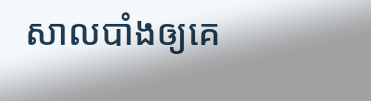សាលបាំងឲ្យគេ